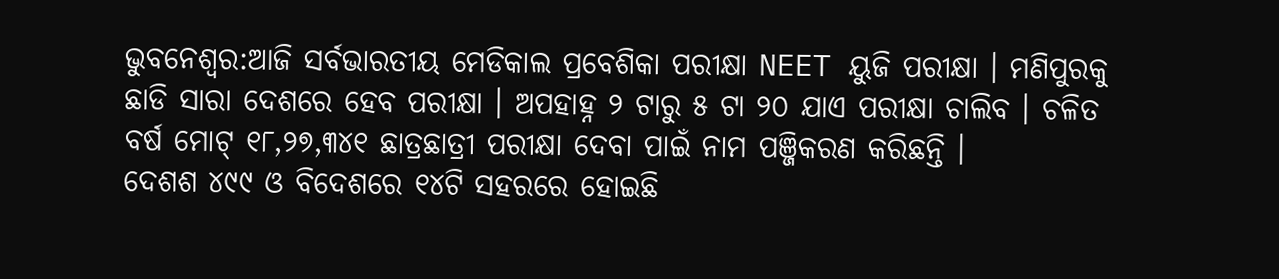ଭୁବନେଶ୍ୱର:ଆଜି ସର୍ବଭାରତୀୟ ମେଡିକାଲ ପ୍ରବେଶିକା ପରୀକ୍ଷା NEET ୟୁଜି ପରୀକ୍ଷା । ମଣିପୁରକୁ ଛାଡି ସାରା ଦେଶରେ ହେବ ପରୀକ୍ଷା । ଅପହାହ୍ନ ୨ ଟାରୁ ୫ ଟା ୨୦ ଯାଏ ପରୀକ୍ଷା ଚାଲିବ । ଚଳିତ ବର୍ଷ ମୋଟ୍ ୧୮,୨୭,୩୪୧ ଛାତ୍ରଛାତ୍ରୀ ପରୀକ୍ଷା ଦେବା ପାଇଁ ନାମ ପଞ୍ଜିକରଣ କରିଛନ୍ତି ।
ଦେଶଶ ୪୯୯ ଓ ବିଦେଶରେ ୧୪ଟି ସହରରେ ହୋଇଛି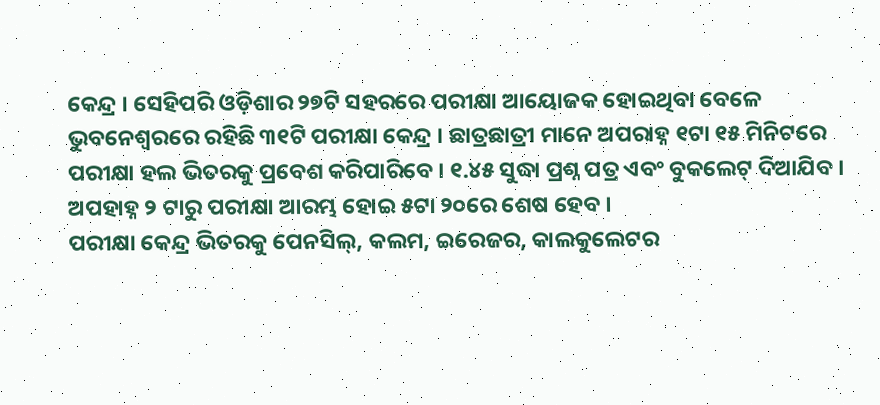କେନ୍ଦ୍ର । ସେହିପରି ଓଡ଼ିଶାର ୨୭ଟି ସହରରେ ପରୀକ୍ଷା ଆୟୋଜକ ହୋଇଥିବା ବେଳେ ଭୁବନେଶ୍ୱରରେ ରହିଛି ୩୧ଟି ପରୀକ୍ଷା କେନ୍ଦ୍ର । ଛାତ୍ରଛାତ୍ରୀ ମାନେ ଅପରାହ୍ନ ୧ଟା ୧୫ ମିନିଟରେ ପରୀକ୍ଷା ହଲ ଭିତରକୁ ପ୍ରବେଶ କରିପାରିବେ । ୧.୪୫ ସୁଦ୍ଧା ପ୍ରଶ୍ନ ପତ୍ର ଏବଂ ବୁକଲେଟ୍ ଦିଆଯିବ । ଅପହାହ୍ନ ୨ ଟାରୁ ପରୀକ୍ଷା ଆରମ୍ଭ ହୋଇ ୫ଟା ୨୦ରେ ଶେଷ ହେବ ।
ପରୀକ୍ଷା କେନ୍ଦ୍ର ଭିତରକୁ ପେନସିଲ୍, କଲମ, ଇରେଜର, କାଲକୁଲେଟର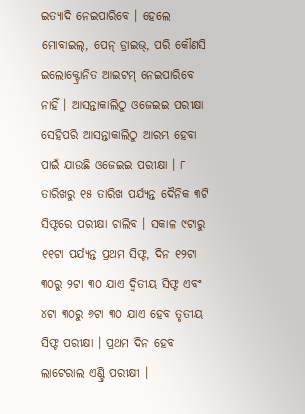ଇତ୍ୟାଦି ନେଇପାରିବେ । ହେଲେ ମୋବାଇଲ୍, ପେନ୍ ଡ୍ରାଇଭ୍, ପରି କୌଣସି ଇଲୋକ୍ଟ୍ରୋନିତ ଆଇଟମ୍ ନେଇପାରିବେ ନାହିଁ । ଆସନ୍ତାକାଲିଠୁ ଓଜେଇଇ ପରୀକ୍ଷା ସେହିପରି ଆସନ୍ତାକାଲିଠୁ ଆରମ୍ଭ ହେବା ପାଇଁ ଯାଉଛି ଓଜେଇଇ ପରୀକ୍ଷା । ୮ ତାରିଖରୁ ୧୫ ତାରିଖ ପର୍ଯ୍ୟନ୍ତ ଦୈନିକ ୩ଟି ସିଫ୍ଟରେ ପରୀକ୍ଷା ଚାଲିବ । ସକାଳ ୯ଟାରୁ ୧୧ଟା ପର୍ଯ୍ୟନ୍ତ ପ୍ରଥମ ସିଫ୍ଟ, ଦିନ ୧୨ଟା ୩୦ରୁ ୨ଟା ୩୦ ଯାଏ ଦ୍ୱିତୀୟ ସିଫ୍ଟ ଏବଂ ୪ଟା ୩୦ରୁ ୬ଟା ୩୦ ଯାଏ ହେବ ତୃତୀୟ ସିଫ୍ଟ ପରୀକ୍ଷା । ପ୍ରଥମ ଦିନ ହେବ ଲାଟେରାଲ ଏଣ୍ଟ୍ରି ପରୀକ୍ଷୀ ।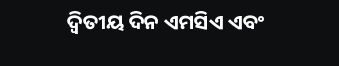ଦ୍ୱିତୀୟ ଦିନ ଏମସିଏ ଏବଂ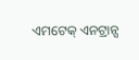ଏମଟେକ୍ ଏନଟ୍ରାନ୍ସ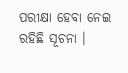ପରୀକ୍ଷା ହେବା ନେଇ ରହିଛି ସୂଚନା ।